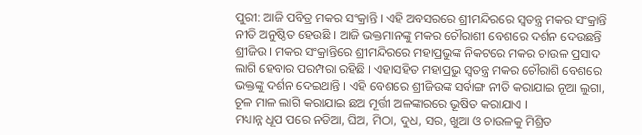ପୁରୀ: ଆଜି ପବିତ୍ର ମକର ସଂକ୍ରାନ୍ତି । ଏହି ଅବସରରେ ଶ୍ରୀମନ୍ଦିରରେ ସ୍ବତନ୍ତ୍ର ମକର ସଂକ୍ରାନ୍ତି ନୀତି ଅନୁଷ୍ଠିତ ହେଉଛି । ଆଜି ଭକ୍ତମାନଙ୍କୁ ମକର ଚୌରାଶୀ ବେଶରେ ଦର୍ଶନ ଦେଉଛନ୍ତି ଶ୍ରୀଜିଉ । ମକର ସଂକ୍ରାନ୍ତିରେ ଶ୍ରୀମନ୍ଦିରରେ ମହାପ୍ରଭୁଙ୍କ ନିକଟରେ ମକର ଚାଉଳ ପ୍ରସାଦ ଲାଗି ହେବାର ପରମ୍ପରା ରହିଛି । ଏହାସହିତ ମହାପ୍ରଭୁ ସ୍ଵତନ୍ତ୍ର ମକର ଚୌରାଶି ବେଶରେ ଭକ୍ତଙ୍କୁ ଦର୍ଶନ ଦେଇଥାନ୍ତି । ଏହି ବେଶରେ ଶ୍ରୀଜିଉଙ୍କ ସର୍ବାଙ୍ଗ ନୀତି କରାଯାଇ ନୂଆ ଲୁଗା, ଚୂଳ ମାଳ ଲାଗି କରାଯାଇ ଛଅ ମୂର୍ତ୍ତୀ ଅଳଙ୍କାରରେ ଭୂଷିତ କରାଯାଏ ।
ମଧ୍ୟାନ୍ନ ଧୂପ ପରେ ନଡିଆ, ଘିଅ, ମିଠା, ଦୁଧ, ସର, ଖୁଆ ଓ ଚାଉଳକୁ ମିଶ୍ରିତ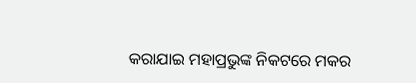କରାଯାଇ ମହାପ୍ରଭୁଙ୍କ ନିକଟରେ ମକର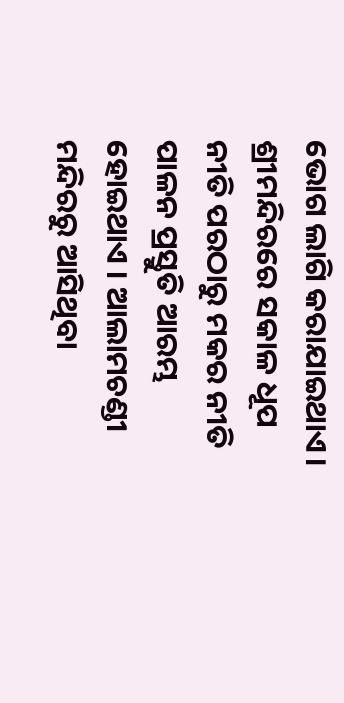ଭୋଗ ଲାଗି କରାଯାଇଥାଏ। ଶ୍ରୀମନ୍ଦିରରେ ସକାଳ ଧୂପ ନୀତି ପରଠାରୁ ମକର ନୀତି ପାଳନ ପ୍ରସ୍ତୁତି ଆରମ୍ଭ ହୋଇଥାଏ । ଆଲାମଚଣ୍ଡୀ ମନ୍ଦିରରୁ ଆସିଥିବା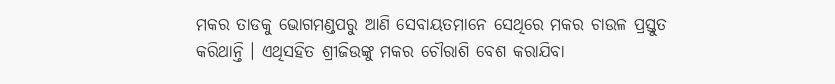ମକର ତାଡକୁ ଭୋଗମଣ୍ଡପରୁ ଆଣି ସେବାୟତମାନେ ସେଥିରେ ମକର ଚାଉଳ ପ୍ରସ୍ତୁତ କରିଥାନ୍ତି । ଏଥିସହିତ ଶ୍ରୀଜିଉଙ୍କୁ ମକର ଚୌରାଶି ବେଶ କରାଯିବା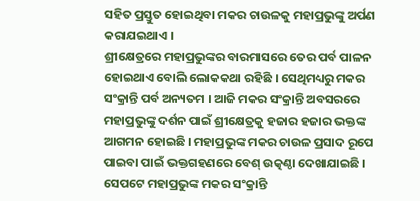ସହିତ ପ୍ରସ୍ତୁତ ହୋଇଥିବା ମକର ଚାଉଳକୁ ମହାପ୍ରଭୁଙ୍କୁ ଅର୍ପଣ କରାଯଇଥାଏ ।
ଶ୍ରୀକ୍ଷେତ୍ରରେ ମହାପ୍ରଭୁଙ୍କର ବାରମାସରେ ତେର ପର୍ବ ପାଳନ ହୋଇଥାଏ ବୋଲି ଲୋକକଥା ରହିଛି । ସେଥିମଧ୍ୟରୁ ମକର ସଂକ୍ରାନ୍ତି ପର୍ବ ଅନ୍ୟତମ । ଆଜି ମକର ସଂକ୍ରାନ୍ତି ଅବସରରେ ମହାପ୍ରଭୁଙ୍କୁ ଦର୍ଶନ ପାଇଁ ଶ୍ରୀକ୍ଷେତ୍ରକୁ ହଜାର ହଜାର ଭକ୍ତଙ୍କ ଆଗମନ ହୋଇଛି । ମହାପ୍ରଭୁଙ୍କ ମକର ଚାଉଳ ପ୍ରସାଦ ରୂପେ ପାଇବା ପାଇଁ ଭକ୍ତଗହଣରେ ବେଶ୍ ଉତ୍କଣ୍ଠା ଦେଖାଯାଇଛି । ସେପଟେ ମହାପ୍ରଭୁଙ୍କ ମକର ସଂକ୍ରାନ୍ତି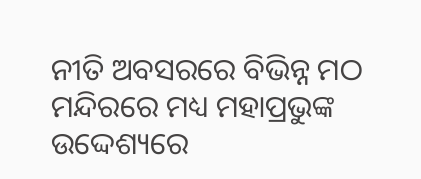ନୀତି ଅବସରରେ ବିଭିନ୍ନ ମଠ ମନ୍ଦିରରେ ମଧ୍ୟ ମହାପ୍ରଭୁଙ୍କ ଉଦ୍ଦେଶ୍ୟରେ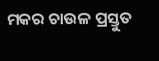ମକର ଚାଉଳ ପ୍ରସ୍ତୁତ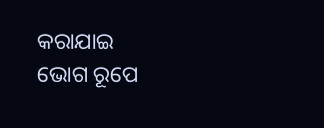କରାଯାଇ ଭୋଗ ରୂପେ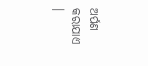ଅର୍ପଣ କରାଯାଏ ।